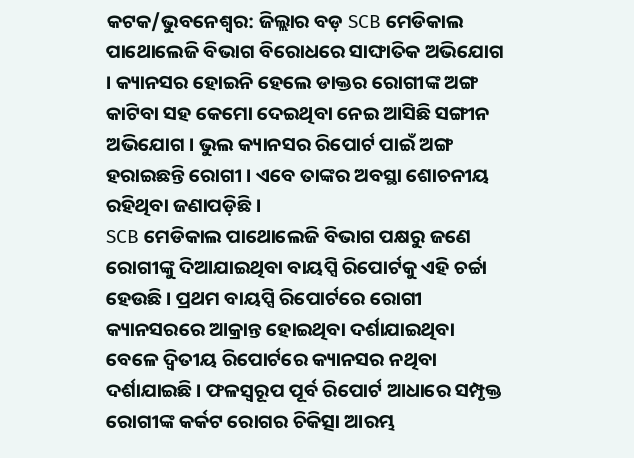କଟକ/ଭୁବନେଶ୍ବର: ଜିଲ୍ଲାର ବଡ଼ SCB ମେଡିକାଲ ପାଥୋଲେଜି ବିଭାଗ ବିରୋଧରେ ସାଙ୍ଘାତିକ ଅଭିଯୋଗ । କ୍ୟାନସର ହୋଇନି ହେଲେ ଡାକ୍ତର ରୋଗୀଙ୍କ ଅଙ୍ଗ କାଟିବା ସହ କେମୋ ଦେଇଥିବା ନେଇ ଆସିଛି ସଙ୍ଗୀନ ଅଭିଯୋଗ । ଭୁଲ କ୍ୟାନସର ରିପୋର୍ଟ ପାଇଁ ଅଙ୍ଗ ହରାଇଛନ୍ତି ରୋଗୀ । ଏବେ ତାଙ୍କର ଅବସ୍ଥା ଶୋଚନୀୟ ରହିଥିବା ଜଣାପଡ଼ିଛି ।
SCB ମେଡିକାଲ ପାଥୋଲେଜି ବିଭାଗ ପକ୍ଷରୁ ଜଣେ ରୋଗୀଙ୍କୁ ଦିଆଯାଇଥିବା ବାୟପ୍ସି ରିପୋର୍ଟକୁ ଏହି ଚର୍ଚ୍ଚା ହେଉଛି । ପ୍ରଥମ ବାୟପ୍ସି ରିପୋର୍ଟରେ ରୋଗୀ କ୍ୟାନସରରେ ଆକ୍ରାନ୍ତ ହୋଇଥିବା ଦର୍ଶାଯାଇଥିବା ବେଳେ ଦ୍ବିତୀୟ ରିପୋର୍ଟରେ କ୍ୟାନସର ନଥିବା ଦର୍ଶାଯାଇଛି । ଫଳସ୍ବରୂପ ପୂର୍ବ ରିପୋର୍ଟ ଆଧାରେ ସମ୍ପୃକ୍ତ ରୋଗୀଙ୍କ କର୍କଟ ରୋଗର ଚିକିତ୍ସା ଆରମ୍ଭ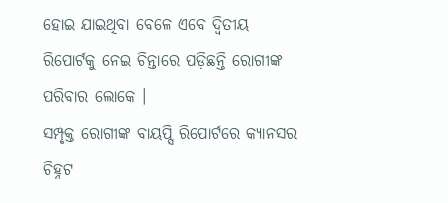ହୋଇ ଯାଇଥିବା ବେଳେ ଏବେ ଦ୍ବିତୀୟ ରିପୋର୍ଟକୁ ନେଇ ଚିନ୍ତାରେ ପଡ଼ିଛନ୍ତି ରୋଗୀଙ୍କ ପରିବାର ଲୋକେ ।
ସମ୍ପୃକ୍ତ ରୋଗୀଙ୍କ ବାୟପ୍ସି ରିପୋର୍ଟରେ କ୍ୟାନସର ଚିହ୍ନଟ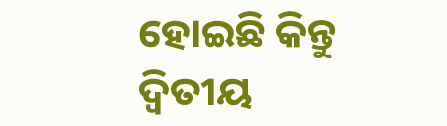ହୋଇଛି କିନ୍ତୁ ଦ୍ବିତୀୟ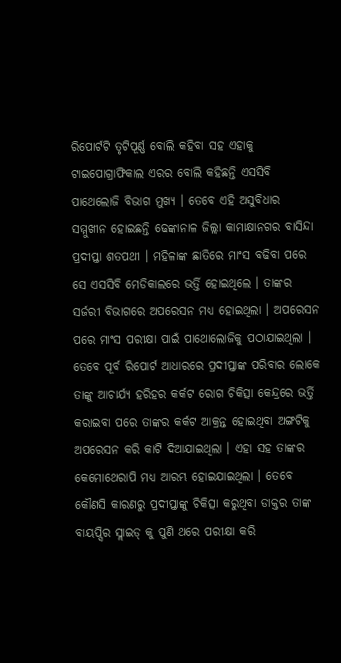ରିପୋର୍ଟଟି ତୃଟିପୂର୍ଣ୍ଣ ବୋଲି କହିବା ସହ ଏହାକୁ ଟାଇପୋଗ୍ରାଫିକାଲ ଏରର ବୋଲି କହିଛନ୍ତି ଏସସିବି ପାଥେଲୋଜି ବିଭାଗ ମୁଖ୍ୟ । ତେବେ ଏହି ଅସୁବିଧାର ସମ୍ମୁଖୀନ ହୋଇଛନ୍ତି ଢେଙ୍କାନାଳ ଜିଲ୍ଲା କାମାକ୍ଷାନଗର ବାସିନ୍ଦା ପ୍ରଦୀପ୍ତା ଶତପଥୀ । ମହିଳାଙ୍କ ଛାତିରେ ମାଂସ ବଢିବା ପରେ ସେ ଏସସିବି ମେଡିକାଲରେ ଭର୍ତ୍ତି ହୋଇଥିଲେ । ତାଙ୍କର ସର୍ଜରୀ ବିଭାଗରେ ଅପରେସନ ମଧ୍ୟ ହୋଇଥିଲା । ଅପରେସନ ପରେ ମାଂସ ପରୀକ୍ଷା ପାଇଁ ପାଥୋଲୋଜିକୁ ପଠାଯାଇଥିଲା ।
ତେବେ ପୂର୍ବ ରିପୋର୍ଟ ଆଧାରରେ ପ୍ରଦୀପ୍ତାଙ୍କ ପରିବାର ଲୋକେ ତାଙ୍କୁ ଆଚାର୍ଯ୍ୟ ହରିହର କର୍କଟ ରୋଗ ଚିକିତ୍ସା କେନ୍ଦ୍ରରେ ଭର୍ତ୍ତି କରାଇବା ପରେ ତାଙ୍କର କର୍କଟ ଆକ୍ରନ୍ତ ହୋଇଥିବା ଅଙ୍ଗଟିକୁ ଅପରେସନ କରି କାଟି ଦିଆଯାଇଥିଲା । ଏହା ସହ ତାଙ୍କର କେମୋଥେରାପି ମଧ୍ୟ ଆରମ୍ଭ ହୋଇଯାଇଥିଲା । ତେବେ କୌଣସି କାରଣରୁ ପ୍ରଦୀପ୍ତାଙ୍କୁ ଚିକିତ୍ସା କରୁଥିବା ଡାକ୍ତର ତାଙ୍କ ବାୟପ୍ସିର ସ୍ଲାଇଡ୍ କୁ ପୁଣି ଥରେ ପରୀକ୍ଷା କରି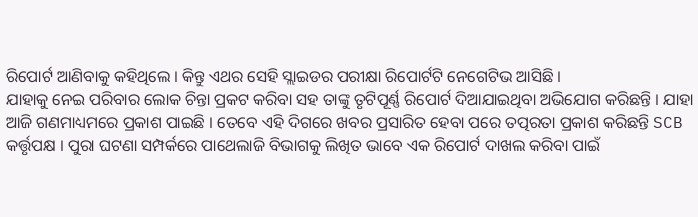ରିପୋର୍ଟ ଆଣିବାକୁ କହିଥିଲେ । କିନ୍ତୁ ଏଥର ସେହି ସ୍ଲାଇଡର ପରୀକ୍ଷା ରିପୋର୍ଟଟି ନେଗେଟିଭ ଆସିଛି ।
ଯାହାକୁ ନେଇ ପରିବାର ଲୋକ ଚିନ୍ତା ପ୍ରକଟ କରିବା ସହ ତାଙ୍କୁ ତୃଟିପୂର୍ଣ୍ଣ ରିପୋର୍ଟ ଦିଆଯାଇଥିବା ଅଭିଯୋଗ କରିଛନ୍ତି । ଯାହା ଆଜି ଗଣମାଧ୍ୟମରେ ପ୍ରକାଶ ପାଇଛି । ତେବେ ଏହି ଦିଗରେ ଖବର ପ୍ରସାରିତ ହେବା ପରେ ତତ୍ପରତା ପ୍ରକାଶ କରିଛନ୍ତି SCB କର୍ତ୍ତୃପକ୍ଷ । ପୁରା ଘଟଣା ସମ୍ପର୍କରେ ପାଥେଲାଜି ବିଭାଗକୁ ଲିଖିତ ଭାବେ ଏକ ରିପୋର୍ଟ ଦାଖଲ କରିବା ପାଇଁ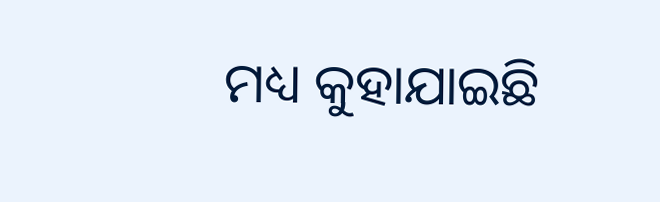ମଧ୍ୟ କୁହାଯାଇଛି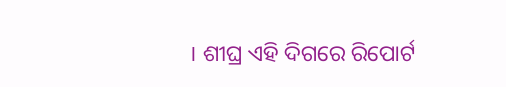। ଶୀଘ୍ର ଏହି ଦିଗରେ ରିପୋର୍ଟ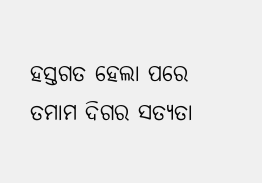ହସ୍ତଗତ ହେଲା ପରେ ତମାମ ଦିଗର ସତ୍ୟତା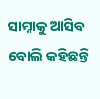ସାମ୍ନାକୁ ଆସିବ ବୋଲି କହିଛନ୍ତି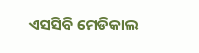ଏସସିବି ମେଡିକାଲ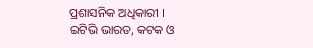ପ୍ରଶାସନିକ ଅଧିକାରୀ ।
ଇଟିଭି ଭାରତ, କଟକ ଓ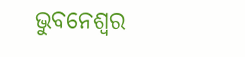ଭୁବନେଶ୍ବର